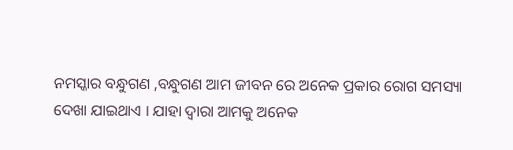ନମସ୍କାର ବନ୍ଧୁଗଣ ,ବନ୍ଧୁଗଣ ଆମ ଜୀବନ ରେ ଅନେକ ପ୍ରକାର ରୋଗ ସମସ୍ୟା ଦେଖା ଯାଇଥାଏ । ଯାହା ଦ୍ୱାରା ଆମକୁ ଅନେକ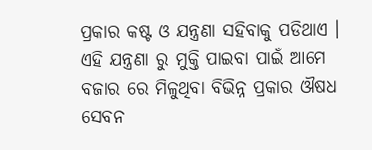ପ୍ରକାର କଷ୍ଟ ଓ ଯନ୍ତ୍ରଣା ସହିବାକୁ ପଡିଥାଏ ।
ଏହି ଯନ୍ତ୍ରଣା ରୁ ମୁକ୍ତି ପାଇବା ପାଇଁ ଆମେ ବଜାର ରେ ମିଳୁଥିବା ବିଭିନ୍ନ ପ୍ରକାର ଔଷଧ ସେବନ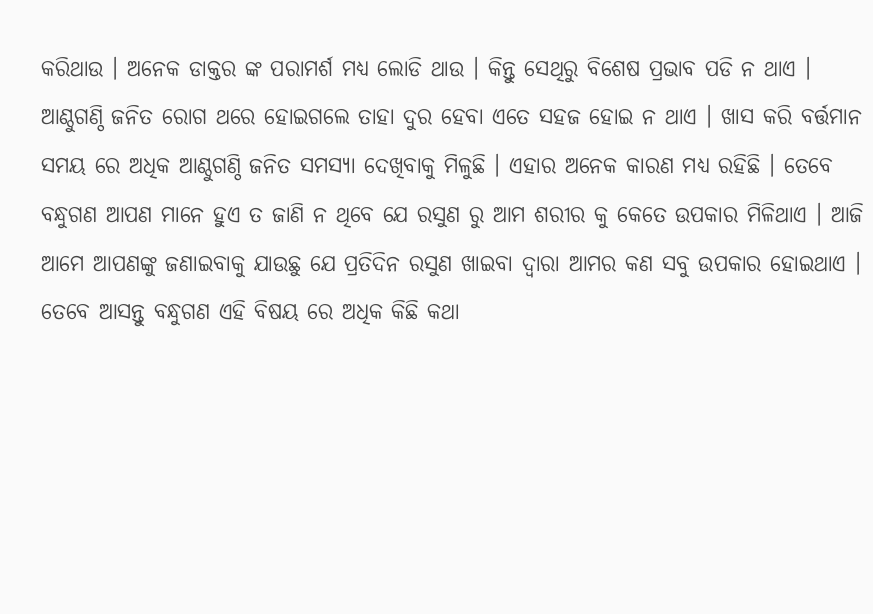କରିଥାଉ । ଅନେକ ଡାକ୍ତର ଙ୍କ ପରାମର୍ଶ ମଧ୍ୟ ଲୋଡି ଥାଉ । କିନ୍ତୁ ସେଥିରୁ ବିଶେଷ ପ୍ରଭାବ ପଡି ନ ଥାଏ ।
ଆଣ୍ଠୁଗଣ୍ଠି ଜନିତ ରୋଗ ଥରେ ହୋଇଗଲେ ତାହା ଦୁର ହେବା ଏତେ ସହଜ ହୋଇ ନ ଥାଏ । ଖାସ କରି ବର୍ତ୍ତମାନ ସମୟ ରେ ଅଧିକ ଆଣ୍ଠୁଗଣ୍ଠି ଜନିତ ସମସ୍ୟା ଦେଖିବାକୁ ମିଳୁଛି । ଏହାର ଅନେକ କାରଣ ମଧ୍ୟ ରହିଛି । ତେବେ ବନ୍ଧୁଗଣ ଆପଣ ମାନେ ହୁଏ ତ ଜାଣି ନ ଥିବେ ଯେ ରସୁଣ ରୁ ଆମ ଶରୀର କୁ କେତେ ଉପକାର ମିଳିଥାଏ । ଆଜି ଆମେ ଆପଣଙ୍କୁ ଜଣାଇବାକୁ ଯାଉଛୁ ଯେ ପ୍ରତିଦିନ ରସୁଣ ଖାଇବା ଦ୍ଵାରା ଆମର କଣ ସବୁ ଉପକାର ହୋଇଥାଏ । ତେବେ ଆସନ୍ତୁ ବନ୍ଧୁଗଣ ଏହି ବିଷୟ ରେ ଅଧିକ କିଛି କଥା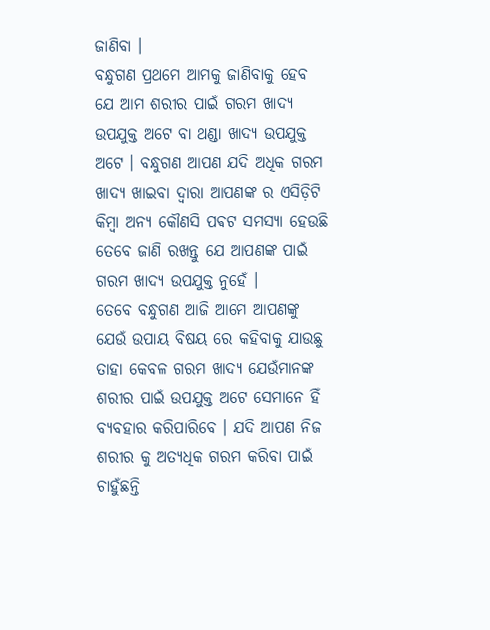ଜାଣିବା ।
ବନ୍ଧୁଗଣ ପ୍ରଥମେ ଆମକୁ ଜାଣିବାକୁ ହେବ ଯେ ଆମ ଶରୀର ପାଇଁ ଗରମ ଖାଦ୍ୟ ଉପଯୁକ୍ତ ଅଟେ ବା ଥଣ୍ଡା ଖାଦ୍ୟ ଉପଯୁକ୍ତ ଅଟେ । ବନ୍ଧୁଗଣ ଆପଣ ଯଦି ଅଧିକ ଗରମ ଖାଦ୍ୟ ଖାଇବା ଦ୍ଵାରା ଆପଣଙ୍କ ର ଏସିଡ଼ିଟି କିମ୍ବା ଅନ୍ୟ କୌଣସି ପଵଟ ସମସ୍ୟା ହେଉଛି ତେବେ ଜାଣି ରଖନ୍ତୁ ଯେ ଆପଣଙ୍କ ପାଇଁ ଗରମ ଖାଦ୍ୟ ଉପଯୁକ୍ତ ନୁହେଁ ।
ତେବେ ବନ୍ଧୁଗଣ ଆଜି ଆମେ ଆପଣଙ୍କୁ ଯେଉଁ ଉପାୟ ବିଷୟ ରେ କହିବାକୁ ଯାଉଛୁ ତାହା କେବଳ ଗରମ ଖାଦ୍ୟ ଯେଉଁମାନଙ୍କ ଶରୀର ପାଇଁ ଉପଯୁକ୍ତ ଅଟେ ସେମାନେ ହିଁ ବ୍ୟବହାର କରିପାରିବେ । ଯଦି ଆପଣ ନିଜ ଶରୀର କୁ ଅତ୍ୟଧିକ ଗରମ କରିବା ପାଇଁ ଚାହୁଁଛନ୍ତି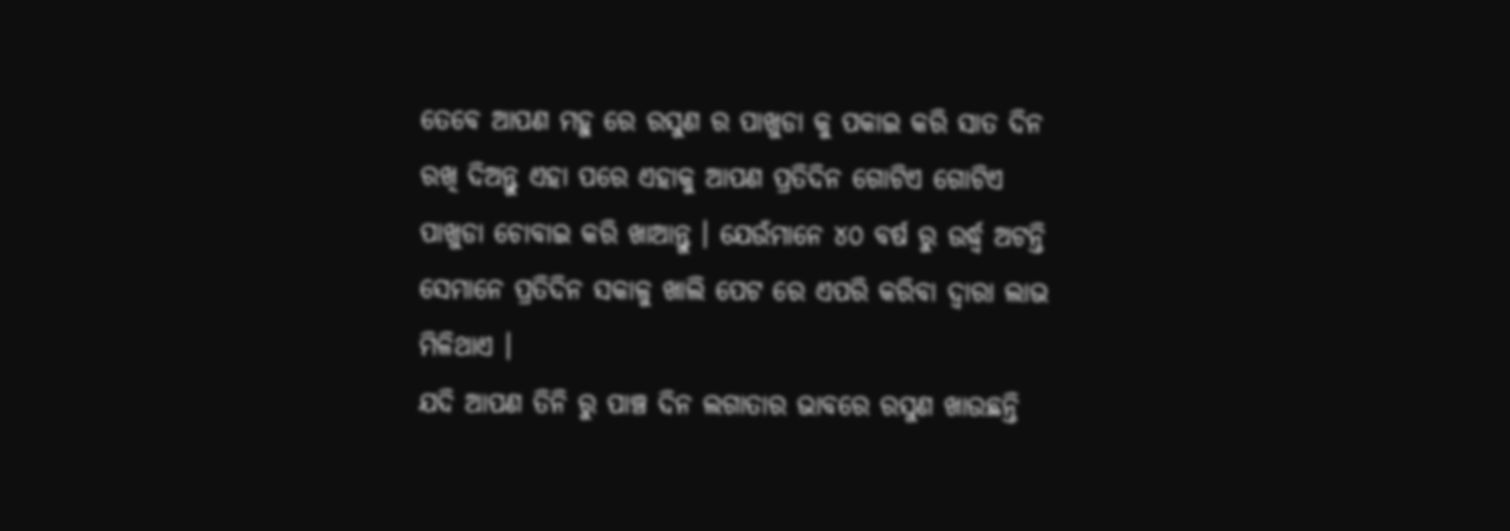ତେବେ ଆପଣ ମହୁ ରେ ରସୁଣ ର ପାଖୁଡା କୁ ପକାଇ କରି ସାତ ଦିନ ରଖି ଦିଅନ୍ତୁ ଏହା ପରେ ଏହାକୁ ଆପଣ ପ୍ରତିଦିନ ଗୋଟିଏ ଗୋଟିଏ ପାଖୁଡା ଚୋବାଇ କରି ଖାଆନ୍ତୁ । ଯେଉଁମାନେ ୪୦ ବର୍ଷ ରୁ ଉର୍ଦ୍ଧ୍ଵ ଅଟନ୍ତି ସେମାନେ ପ୍ରତିଦିନ ସକାଳୁ ଖାଲି ପେଟ ରେ ଏପରି କରିବା ଦ୍ୱାରା ଲାଭ ମିଳିଥାଏ ।
ଯଦି ଆପଣ ତିନି ରୁ ପାଞ୍ଚ ଦିନ ଲଗାତାର ଭାବରେ ରସୁଣ ଖାଉଛନ୍ତି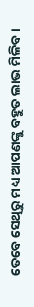ତେବେ ସେଥିରୁ ମଧ୍ୟ ଆପଣଙ୍କୁ ବହୁତ ଲାଭ ମିଳିବ ।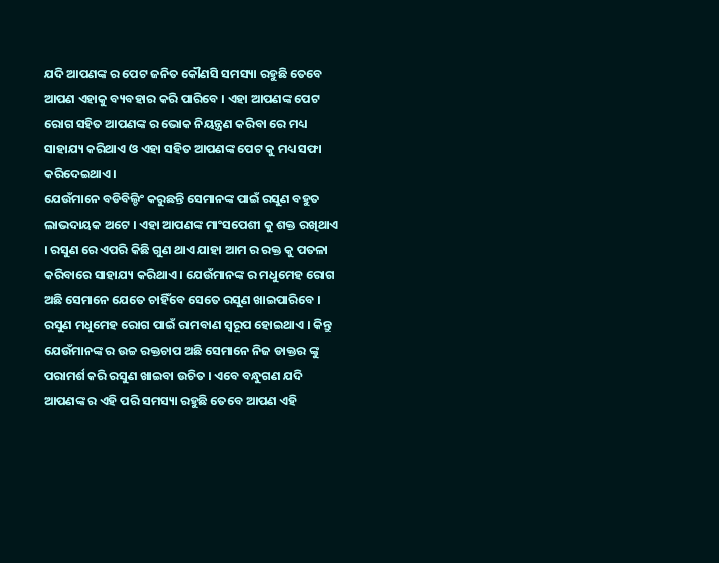ଯଦି ଆପଣଙ୍କ ର ପେଟ ଜନିତ କୌଣସି ସମସ୍ୟା ରହୁଛି ତେବେ ଆପଣ ଏହାକୁ ବ୍ୟବହାର କରି ପାରିବେ । ଏହା ଆପଣଙ୍କ ପେଟ ରୋଗ ସହିତ ଆପଣଙ୍କ ର ଭୋକ ନିୟନ୍ତ୍ରଣ କରିବା ରେ ମଧ୍ୟ ସାହାଯ୍ୟ କରିଥାଏ ଓ ଏହା ସହିତ ଆପଣଙ୍କ ପେଟ କୁ ମଧ୍ୟ ସଫା କରିଦେଇଥାଏ ।
ଯେଉଁମାନେ ବଡିବିଲ୍ଡିଂ କରୁଛନ୍ତି ସେମାନଙ୍କ ପାଇଁ ରସୁଣ ବହୁତ ଲାଭଦାୟକ ଅଟେ । ଏହା ଆପଣଙ୍କ ମାଂସପେଶୀ କୁ ଶକ୍ତ ରଖିଥାଏ । ରସୁଣ ରେ ଏପରି କିଛି ଗୁଣ ଥାଏ ଯାହା ଆମ ର ରକ୍ତ କୁ ପତଳା କରିବାରେ ସାହାଯ୍ୟ କରିଥାଏ । ଯେଉଁମାନଙ୍କ ର ମଧୁମେହ ରୋଗ ଅଛି ସେମାନେ ଯେତେ ଚାହିଁବେ ସେତେ ରସୁଣ ଖାଇପାରିବେ ।
ରସୁଣ ମଧୁମେହ ରୋଗ ପାଇଁ ରାମବାଣ ସ୍ୱରୂପ ହୋଇଥାଏ । କିନ୍ତୁ ଯେଉଁମାନଙ୍କ ର ଉଚ୍ଚ ରକ୍ତଚାପ ଅଛି ସେମାନେ ନିଜ ଡାକ୍ତର ଙ୍କୁ ପରାମର୍ଶ କରି ରସୁଣ ଖାଇବା ଉଚିତ । ଏବେ ବନ୍ଧୁଗଣ ଯଦି ଆପଣଙ୍କ ର ଏହି ପରି ସମସ୍ୟା ରହୁଛି ତେବେ ଆପଣ ଏହି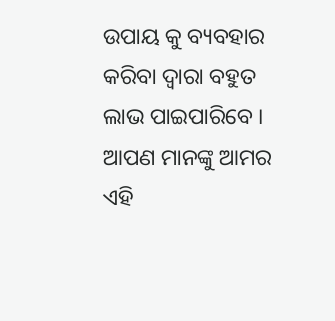ଉପାୟ କୁ ବ୍ୟବହାର କରିବା ଦ୍ୱାରା ବହୁତ ଲାଭ ପାଇପାରିବେ ।
ଆପଣ ମାନଙ୍କୁ ଆମର ଏହି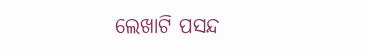ଲେଖାଟି ପସନ୍ଦ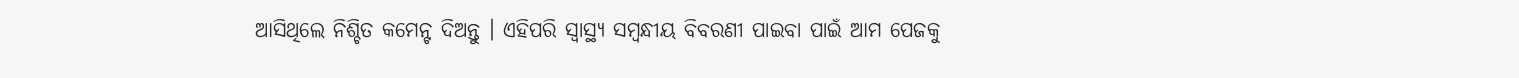ଆସିଥିଲେ ନିଶ୍ଚିତ କମେନ୍ଟ ଦିଅନ୍ତୁ । ଏହିପରି ସ୍ୱାସ୍ଥ୍ୟ ସମ୍ବନ୍ଧୀୟ ବିବରଣୀ ପାଇବା ପାଇଁ ଆମ ପେଜକୁ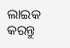ଲାଇକ କରନ୍ତୁ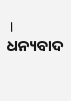। ଧନ୍ୟବାଦ